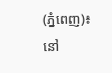(ភ្នំពេញ)៖ នៅ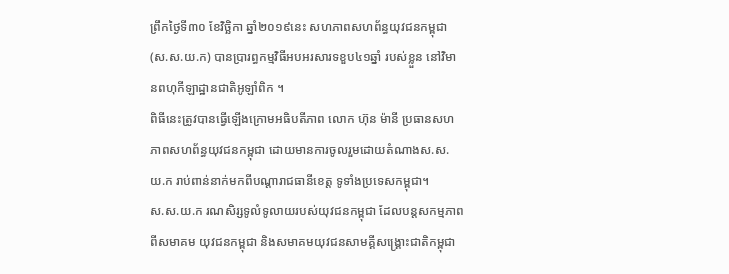ព្រឹកថ្ងៃទី៣០ ខែវិច្ឆិកា ឆ្នាំ២០១៩នេះ សហភាពសហព័ន្ធយុវជនកម្ពុជា (ស.ស.យ.ក) បានប្រារព្ធកម្មវិធីអបអរសារទខួប៤១ឆ្នាំ របស់ខ្លួន នៅវិមានពហុកីឡាដ្ឋានជាតិអូឡាំពិក ។
ពិធីនេះត្រូវបានធ្វើឡើងក្រោមអធិបតីភាព លោក ហ៊ុន ម៉ានី ប្រធានសហភាពសហព័ន្ធយុវជនកម្ពុជា ដោយមានការចូលរួមដោយតំណាងស.ស.យ.ក រាប់ពាន់នាក់មកពីបណ្តារាជធានីខេត្ត ទូទាំងប្រទេសកម្ពុជា។
ស.ស.យ.ក រណសិរ្សទូលំទូលាយរបស់យុវជនកម្ពុជា ដែលបន្តសកម្មភាពពីសមាគម យុវជនកម្ពុជា និងសមាគមយុវជនសាមគ្គីសង្គ្រោះជាតិកម្ពុជា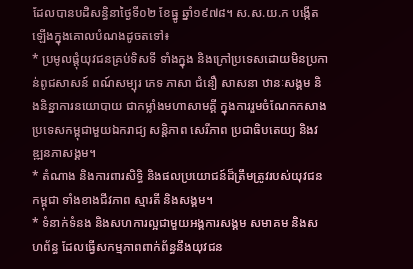ដែលបានបដិសន្ធិនាថ្ងៃទី០២ ខែធ្នូ ឆ្នាំ១៩៧៨។ ស.ស.យ.ក បង្កើតឡើងក្នុងគោលបំណងដូចតទៅ៖
* ប្រមូលផ្តុំយុវជនគ្រប់ទិសទី ទាំងក្នុង និងក្រៅប្រទេសដោយមិនប្រកាន់ពូជសាសន៍ ពណ៍សម្បុរ ភេទ ភាសា ជំនឿ សាសនា ឋានៈសង្គម និងនិន្នាការនយោបាយ ជាកម្លាំងមហាសាមគ្គី ក្នុងការរួមចំណែកកសាងប្រទេសកម្ពុជាមួយឯករាជ្យ សន្តិភាព សេរីភាព ប្រជាធិបតេយ្យ និងវឌ្ឍនភាសង្គម។
* តំណាង និងការពារសិទ្ធិ និងផលប្រយោជន៍ដ៏ត្រឹមត្រូវរបស់យុវជនកម្ពុជា ទាំងខាងជីវភាព ស្មារតី និងសង្គម។
* ទំនាក់ទំនង និងសហការល្អជាមួយអង្គការសង្គម សមាគម និងសហព័ន្ធ ដែលធ្វើសកម្មភាពពាក់ព័ន្ធនឹងយុវជន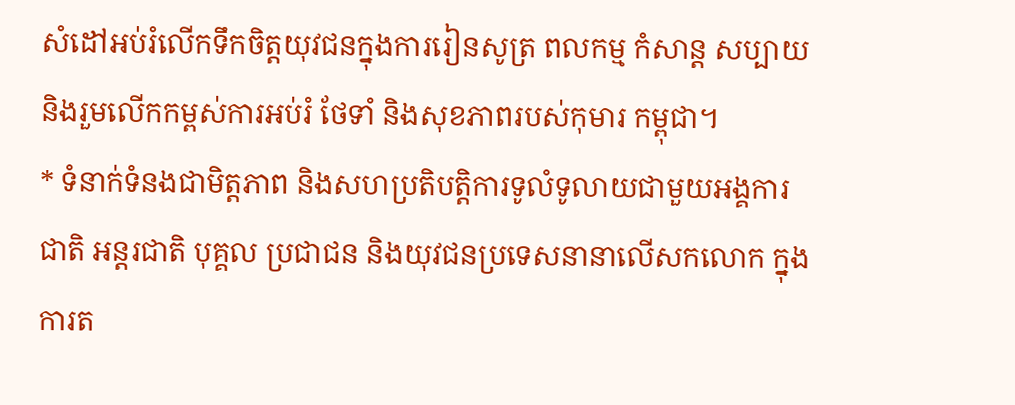សំដៅអប់រំលើកទឹកចិត្តយុវជនក្នុងការរៀនសូត្រ ពលកម្ម កំសាន្ត សប្បាយ និងរួមលើកកម្ពស់ការអប់រំ ថែទាំ និងសុខភាពរបស់កុមារ កម្ពុជា។
* ទំនាក់ទំនងជាមិត្តភាព និងសហប្រតិបត្តិការទូលំទូលាយជាមួយអង្គការជាតិ អន្តរជាតិ បុគ្គល ប្រជាជន និងយុវជនប្រទេសនានាលើសកលោក ក្នុងការត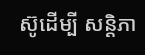ស៊ូដើម្បី សន្តិភា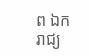ព ឯករាជ្យ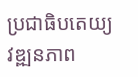ប្រជាធិបតេយ្យ វឌ្ឍនភាព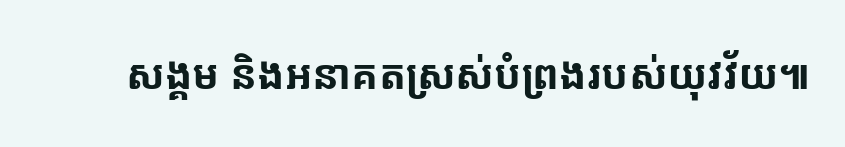សង្គម និងអនាគតស្រស់បំព្រងរបស់យុវវ័យ៕